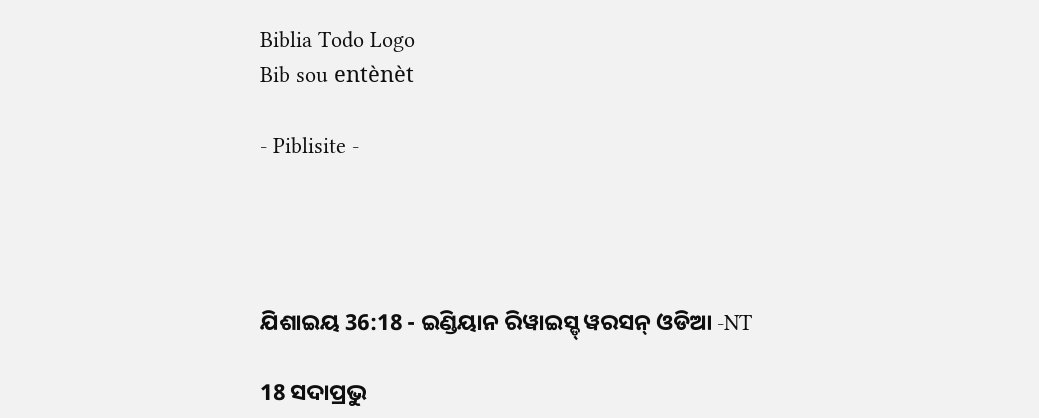Biblia Todo Logo
Bib sou entènèt

- Piblisite -




ଯିଶାଇୟ 36:18 - ଇଣ୍ଡିୟାନ ରିୱାଇସ୍ଡ୍ ୱରସନ୍ ଓଡିଆ -NT

18 ସଦାପ୍ରଭୁ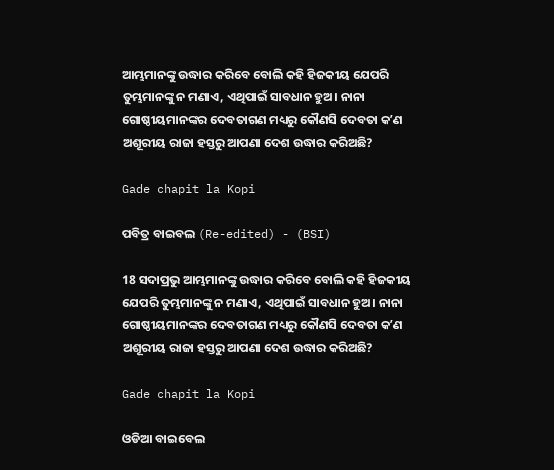ଆମ୍ଭମାନଙ୍କୁ ଉଦ୍ଧାର କରିବେ ବୋଲି କହି ହିଜକୀୟ ଯେପରି ତୁମ୍ଭମାନଙ୍କୁ ନ ମଣାଏ, ଏଥିପାଇଁ ସାବଧାନ ହୁଅ। ନାନା ଗୋଷ୍ଠୀୟମାନଙ୍କର ଦେବତାଗଣ ମଧ୍ୟରୁ କୌଣସି ଦେବତା କʼଣ ଅଶୂରୀୟ ରାଜା ହସ୍ତରୁ ଆପଣା ଦେଶ ଉଦ୍ଧାର କରିଅଛି?

Gade chapit la Kopi

ପବିତ୍ର ବାଇବଲ (Re-edited) - (BSI)

18 ସଦାପ୍ରଭୁ ଆମ୍ଭମାନଙ୍କୁ ଉଦ୍ଧାର କରିବେ ବୋଲି କହି ହିଜକୀୟ ଯେପରି ତୁମ୍ଭମାନଙ୍କୁ ନ ମଣାଏ, ଏଥିପାଇଁ ସାବଧାନ ହୁଅ। ନାନା ଗୋଷ୍ଠୀୟମାନଙ୍କର ଦେବତାଗଣ ମଧ୍ୟରୁ କୌଣସି ଦେବତା କʼଣ ଅଶୂରୀୟ ରାଜା ହସ୍ତରୁ ଆପଣା ଦେଶ ଉଦ୍ଧାର କରିଅଛି?

Gade chapit la Kopi

ଓଡିଆ ବାଇବେଲ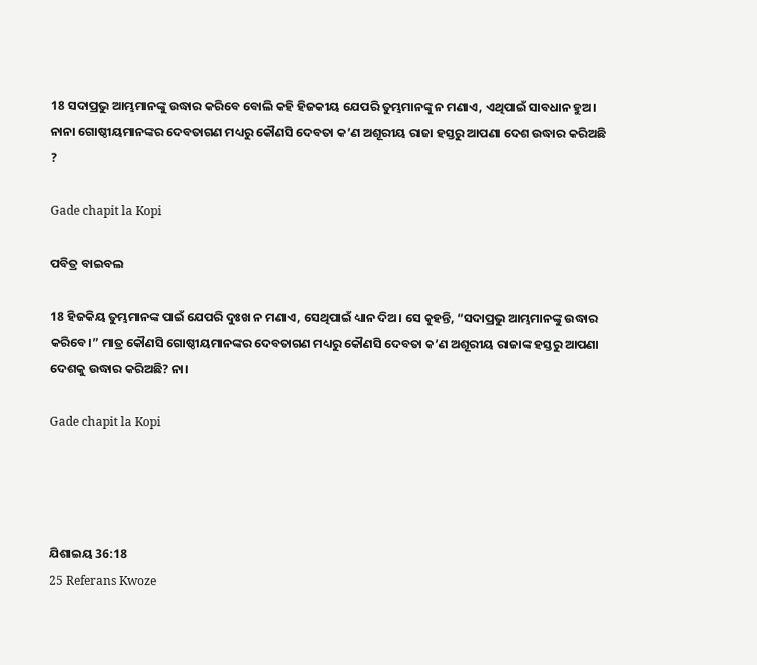18 ସଦାପ୍ରଭୁ ଆମ୍ଭମାନଙ୍କୁ ଉଦ୍ଧାର କରିବେ ବୋଲି କହି ହିଜକୀୟ ଯେପରି ତୁମ୍ଭମାନଙ୍କୁ ନ ମଣାଏ, ଏଥିପାଇଁ ସାବଧାନ ହୁଅ। ନାନା ଗୋଷ୍ଠୀୟମାନଙ୍କର ଦେବତାଗଣ ମଧ୍ୟରୁ କୌଣସି ଦେବତା କ’ଣ ଅଶୂରୀୟ ରାଜା ହସ୍ତରୁ ଆପଣା ଦେଶ ଉଦ୍ଧାର କରିଅଛି ?

Gade chapit la Kopi

ପବିତ୍ର ବାଇବଲ

18 ହିଜକିୟ ତୁମ୍ଭମାନଙ୍କ ପାଇଁ ଯେପରି ଦୁଃଖ ନ ମଣାଏ, ସେଥିପାଇଁ ଧ୍ୟାନ ଦିଅ। ସେ କୁହନ୍ତି, “ସଦାପ୍ରଭୁ ଆମ୍ଭମାନଙ୍କୁ ଉଦ୍ଧାର କରିବେ।” ମାତ୍ର କୌଣସି ଗୋଷ୍ଠୀୟମାନଙ୍କର ଦେବତାଗଣ ମଧ୍ୟରୁ କୌଣସି ଦେବତା କ’ଣ ଅଶୂରୀୟ ରାଜାଙ୍କ ହସ୍ତରୁ ଆପଣା ଦେଶକୁ ଉଦ୍ଧାର କରିଅଛି? ନା।

Gade chapit la Kopi




ଯିଶାଇୟ 36:18
25 Referans Kwoze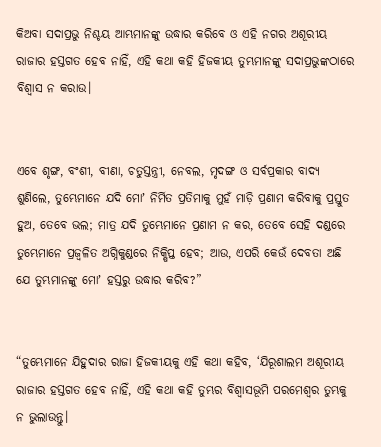କିଅବା ସଦାପ୍ରଭୁ ନିଶ୍ଚୟ ଆମ୍ଭମାନଙ୍କୁ ଉଦ୍ଧାର କରିବେ ଓ ଏହି ନଗର ଅଶୂରୀୟ ରାଜାର ହସ୍ତଗତ ହେବ ନାହିଁ, ଏହି କଥା କହି ହିଜକୀୟ ତୁମ୍ଭମାନଙ୍କୁ ସଦାପ୍ରଭୁଙ୍କଠାରେ ବିଶ୍ୱାସ ନ କରାଉ।


ଏବେ ଶୃଙ୍ଗ, ବଂଶୀ, ବୀଣା, ଚତୁସ୍ତନ୍ତ୍ରୀ, ନେବଲ, ମୃଦଙ୍ଗ ଓ ସର୍ବପ୍ରକାର ବାଦ୍ୟ ଶୁଣିଲେ, ତୁମ୍ଭେମାନେ ଯଦି ମୋʼ ନିର୍ମିତ ପ୍ରତିମାକୁ ମୁହଁ ମାଡ଼ି ପ୍ରଣାମ କରିବାକୁ ପ୍ରସ୍ତୁତ ହୁଅ, ତେବେ ଭଲ; ମାତ୍ର ଯଦି ତୁମ୍ଭେମାନେ ପ୍ରଣାମ ନ କର, ତେବେ ସେହି ଦଣ୍ଡରେ ତୁମ୍ଭେମାନେ ପ୍ରଜ୍ୱଳିତ ଅଗ୍ନିକୁଣ୍ଡରେ ନିକ୍ଷିପ୍ତ ହେବ; ଆଉ, ଏପରି କେଉଁ ଦେବତା ଅଛି ଯେ ତୁମ୍ଭମାନଙ୍କୁ ମୋʼ ହସ୍ତରୁ ଉଦ୍ଧାର କରିବ?”


“ତୁମ୍ଭେମାନେ ଯିହୁଦାର ରାଜା ହିଜକୀୟକୁ ଏହି କଥା କହିବ, ‘ଯିରୂଶାଲମ ଅଶୂରୀୟ ରାଜାର ହସ୍ତଗତ ହେବ ନାହିଁ, ଏହି କଥା କହି ତୁମ୍ଭର ବିଶ୍ୱାସଭୂମି ପରମେଶ୍ୱର ତୁମ୍ଭକୁ ନ ଭୁଲାଉନ୍ତୁ।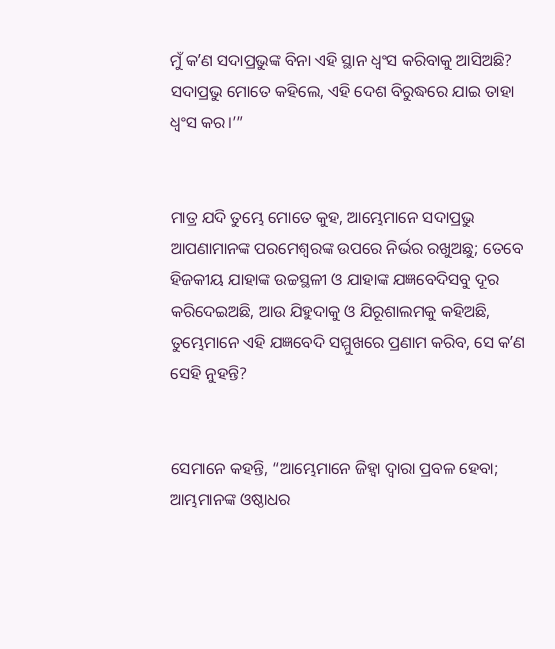ମୁଁ କʼଣ ସଦାପ୍ରଭୁଙ୍କ ବିନା ଏହି ସ୍ଥାନ ଧ୍ୱଂସ କରିବାକୁ ଆସିଅଛି? ସଦାପ୍ରଭୁ ମୋତେ କହିଲେ, ଏହି ଦେଶ ବିରୁଦ୍ଧରେ ଯାଇ ତାହା ଧ୍ୱଂସ କର।’”


ମାତ୍ର ଯଦି ତୁମ୍ଭେ ମୋତେ କୁହ, ଆମ୍ଭେମାନେ ସଦାପ୍ରଭୁ ଆପଣାମାନଙ୍କ ପରମେଶ୍ୱରଙ୍କ ଉପରେ ନିର୍ଭର ରଖୁଅଛୁ; ତେବେ ହିଜକୀୟ ଯାହାଙ୍କ ଉଚ୍ଚସ୍ଥଳୀ ଓ ଯାହାଙ୍କ ଯଜ୍ଞବେଦିସବୁ ଦୂର କରିଦେଇଅଛି, ଆଉ ଯିହୁଦାକୁ ଓ ଯିରୂଶାଲମକୁ କହିଅଛି, ତୁମ୍ଭେମାନେ ଏହି ଯଜ୍ଞବେଦି ସମ୍ମୁଖରେ ପ୍ରଣାମ କରିବ, ସେ କʼଣ ସେହି ନୁହନ୍ତି?


ସେମାନେ କହନ୍ତି, “ଆମ୍ଭେମାନେ ଜିହ୍ୱା ଦ୍ୱାରା ପ୍ରବଳ ହେବା; ଆମ୍ଭମାନଙ୍କ ଓଷ୍ଠାଧର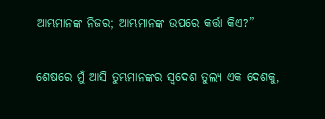ଆମ୍ଭମାନଙ୍କ ନିଜର; ଆମ୍ଭମାନଙ୍କ ଉପରେ କର୍ତ୍ତା କିଏ?”


ଶେଷରେ ମୁଁ ଆସି ତୁମ୍ଭମାନଙ୍କର ସ୍ୱଦେଶ ତୁଲ୍ୟ ଏକ ଦେଶକୁ,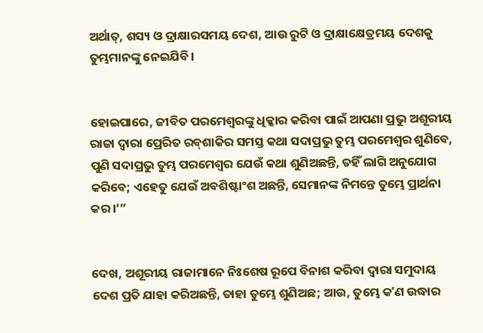ଅର୍ଥାତ୍‍, ଶସ୍ୟ ଓ ଦ୍ରାକ୍ଷାରସମୟ ଦେଶ, ଆଉ ରୁଟି ଓ ଦ୍ରାକ୍ଷାକ୍ଷେତ୍ରମୟ ଦେଶକୁ ତୁମ୍ଭମାନଙ୍କୁ ନେଇଯିବି।


ହୋଇପାରେ, ଜୀବିତ ପରମେଶ୍ୱରଙ୍କୁ ଧିକ୍କାର କରିବା ପାଇଁ ଆପଣା ପ୍ରଭୁ ଅଶୂରୀୟ ରାଜା ଦ୍ୱାରା ପ୍ରେରିତ ରବ୍‍ଶାକିର ସମସ୍ତ କଥା ସଦାପ୍ରଭୁ ତୁମ୍ଭ ପରମେଶ୍ୱର ଶୁଣିବେ, ପୁଣି ସଦାପ୍ରଭୁ ତୁମ୍ଭ ପରମେଶ୍ୱର ଯେଉଁ କଥା ଶୁଣିଅଛନ୍ତି, ତହିଁ ଲାଗି ଅନୁଯୋଗ କରିବେ; ଏହେତୁ ଯେଉଁ ଅବଶିଷ୍ଟାଂଶ ଅଛନ୍ତି, ସେମାନଙ୍କ ନିମନ୍ତେ ତୁମ୍ଭେ ପ୍ରାର୍ଥନା କର।’”


ଦେଖ, ଅଶୂରୀୟ ରାଜାମାନେ ନିଃଶେଷ ରୂପେ ବିନାଶ କରିବା ଦ୍ୱାରା ସମୁଦାୟ ଦେଶ ପ୍ରତି ଯାହା କରିଅଛନ୍ତି, ତାହା ତୁମ୍ଭେ ଶୁଣିଅଛ; ଆଉ, ତୁମ୍ଭେ କʼଣ ଉଦ୍ଧାର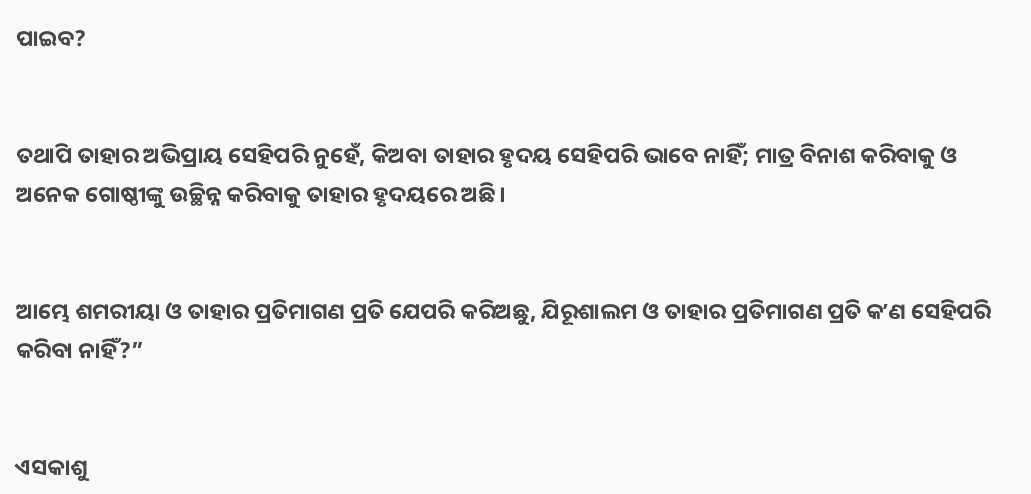ପାଇବ?


ତଥାପି ତାହାର ଅଭିପ୍ରାୟ ସେହିପରି ନୁହେଁ, କିଅବା ତାହାର ହୃଦୟ ସେହିପରି ଭାବେ ନାହିଁ; ମାତ୍ର ବିନାଶ କରିବାକୁ ଓ ଅନେକ ଗୋଷ୍ଠୀଙ୍କୁ ଉଚ୍ଛିନ୍ନ କରିବାକୁ ତାହାର ହୃଦୟରେ ଅଛି।


ଆମ୍ଭେ ଶମରୀୟା ଓ ତାହାର ପ୍ରତିମାଗଣ ପ୍ରତି ଯେପରି କରିଅଛୁ, ଯିରୂଶାଲମ ଓ ତାହାର ପ୍ରତିମାଗଣ ପ୍ରତି କʼଣ ସେହିପରି କରିବା ନାହିଁ?”


ଏସକାଶୁ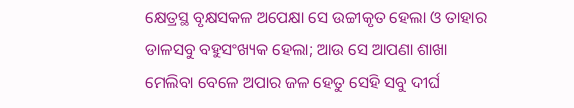କ୍ଷେତ୍ରସ୍ଥ ବୃକ୍ଷସକଳ ଅପେକ୍ଷା ସେ ଉଚ୍ଚୀକୃତ ହେଲା ଓ ତାହାର ଡାଳସବୁ ବହୁସଂଖ୍ୟକ ହେଲା; ଆଉ ସେ ଆପଣା ଶାଖା ମେଲିବା ବେଳେ ଅପାର ଜଳ ହେତୁ ସେହି ସବୁ ଦୀର୍ଘ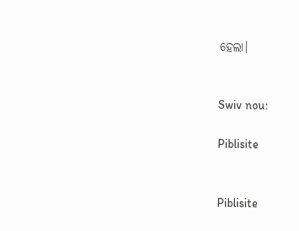ହେଲା।


Swiv nou:

Piblisite


Piblisite